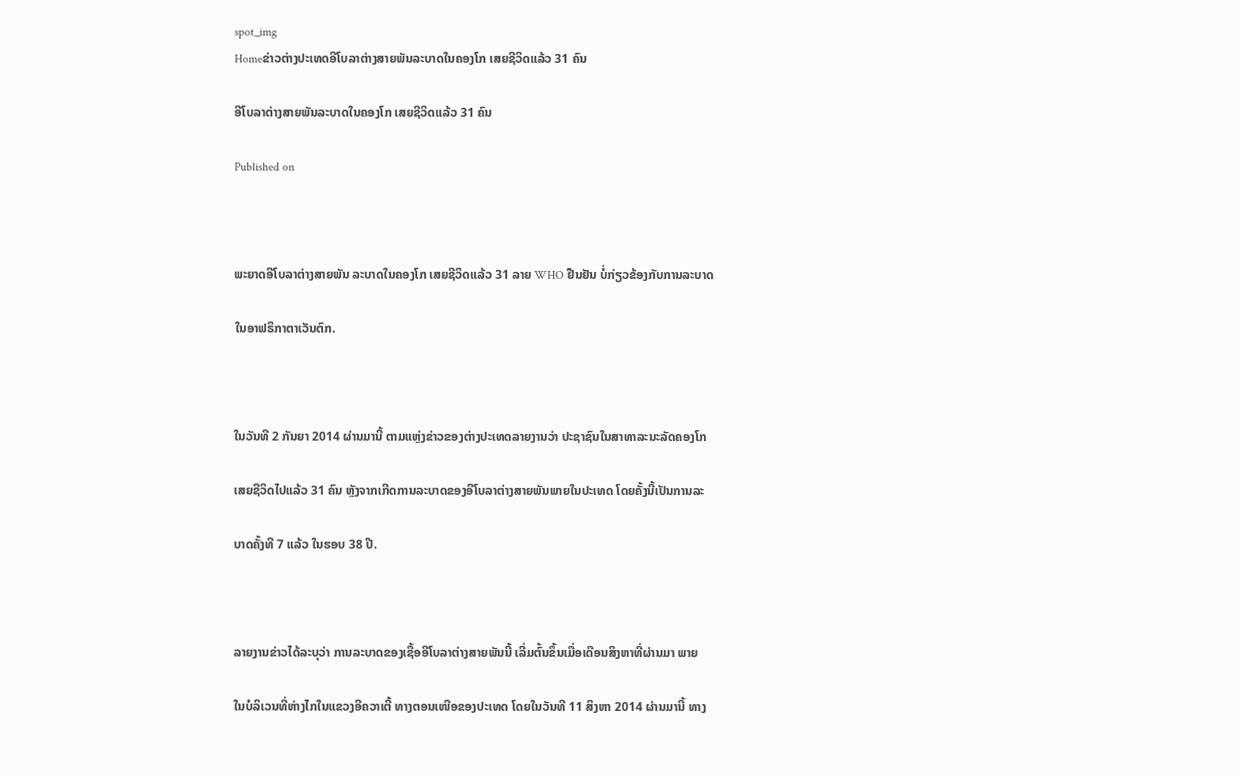spot_img
Homeຂ່າວຕ່າງປະເທດອີໂບລາຕ່າງສາຍພັນລະບາດໃນຄອງໂກ ເສຍຊີວິດແລ້ວ 31 ຄົນ

ອີໂບລາຕ່າງສາຍພັນລະບາດໃນຄອງໂກ ເສຍຊີວິດແລ້ວ 31 ຄົນ

Published on



ພະຍາດອີໂບລາຕ່າງສາຍພັນ ລະບາດໃນຄອງໂກ ເສຍຊີວິດແລ້ວ 31 ລາຍ WHO ຢືນຢັນ ບໍ່ກ່ຽວຂ້ອງກັບການລະບາດ

ໃນອາຟຣິກາຕາເວັນຕົກ.



ໃນວັນທີ 2 ກັນຍາ 2014 ຜ່ານມານີ້ ຕາມແຫຼ່ງຂ່າວຂອງຕ່າງປະເທດລາຍງານວ່າ ປະຊາຊົນໃນສາທາລະນະລັດຄອງໂກ

ເສຍຊີວິດໄປແລ້ວ 31 ຄົນ ຫຼັງຈາກເກີດການລະບາດຂອງອີໂບລາຕ່າງສາຍພັນພາຍໃນປະເທດ ໂດຍຄັ້ງນີ້ເປັນການລະ

ບາດຄັ້ງທີ 7 ແລ້ວ ໃນຮອບ 38 ປີ.



ລາຍງານຂ່າວໄດ້ລະບຸວ່າ ການລະບາດຂອງເຊື້ອອີໂບລາຕ່າງສາຍພັນນີ້ ເລີ່ມຕົ້ນຂຶ້ນເມື່ອເດືອນສິງຫາທີ່ຜ່ານມາ ພາຍ

ໃນບໍລິເວນທີ່ຫ່າງໄກໃນແຂວງອີຄວາເຕີ້ ທາງຕອນເໜືອຂອງປະເທດ ໂດຍໃນວັນທີ 11 ສິງຫາ 2014 ຜ່ານມານີ້ ທາງ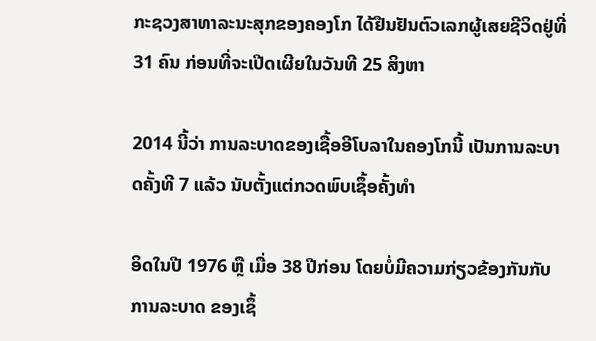ກະຊວງສາທາລະນະສຸກຂອງຄອງໂກ ໄດ້ຢືນຢັນຕົວເລກຜູ້ເສຍຊີວິດຢູ່ທີ່ 31 ຄົນ ກ່ອນທີ່ຈະເປີດເຜີຍໃນວັນທີ 25 ສິງຫາ

2014 ນີ້ວ່າ ການລະບາດຂອງເຊື້ອອີໂບລາໃນຄອງໂກນີ້ ເປັນການລະບາດຄັ້ງທີ 7 ແລ້ວ ນັບຕັ້ງແຕ່ກວດພົບເຊຶ້ອຄັ້ງທຳ

ອິດໃນປີ 1976 ຫຼື ເມື່ອ 38 ປີກ່ອນ ໂດຍບໍ່ມີຄວາມກ່ຽວຂ້ອງກັນກັບການລະບາດ ຂອງເຊຶ້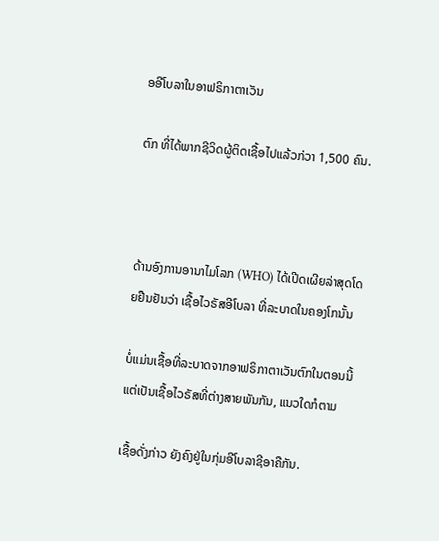ອອີໂບລາໃນອາຟຣິກາຕາເວັນ

ຕົກ ທີ່ໄດ້ພາກຊີວິດຜູ້ຕິດເຊື້ອໄປແລ້ວກ່ວາ 1,500 ຄົນ.



ດ້ານອົງການອານາໄມໂລກ (WHO) ໄດ້ເປີດເຜີຍລ່າສຸດໂດຍຢືນຢັນວ່າ ເຊື້ອໄວຣັສອີໂບລາ ທີ່ລະບາດໃນຄອງໂກນັ້ນ

ບໍ່ແມ່ນເຊື້ອທີ່ລະບາດຈາກອາຟຣິກາຕາເວັນຕົກໃນຕອນນີ້ ແຕ່ເປັນເຊື້ອໄວຣັສທີ່ຕ່າງສາຍພັນກັນ, ແນວໃດກໍຕາມ

ເຊື້ອດັ່ງກ່າວ ຍັງຄົງຢູ່ໃນກຸ່ມອີໂບລາຊີອາຄືກັນ.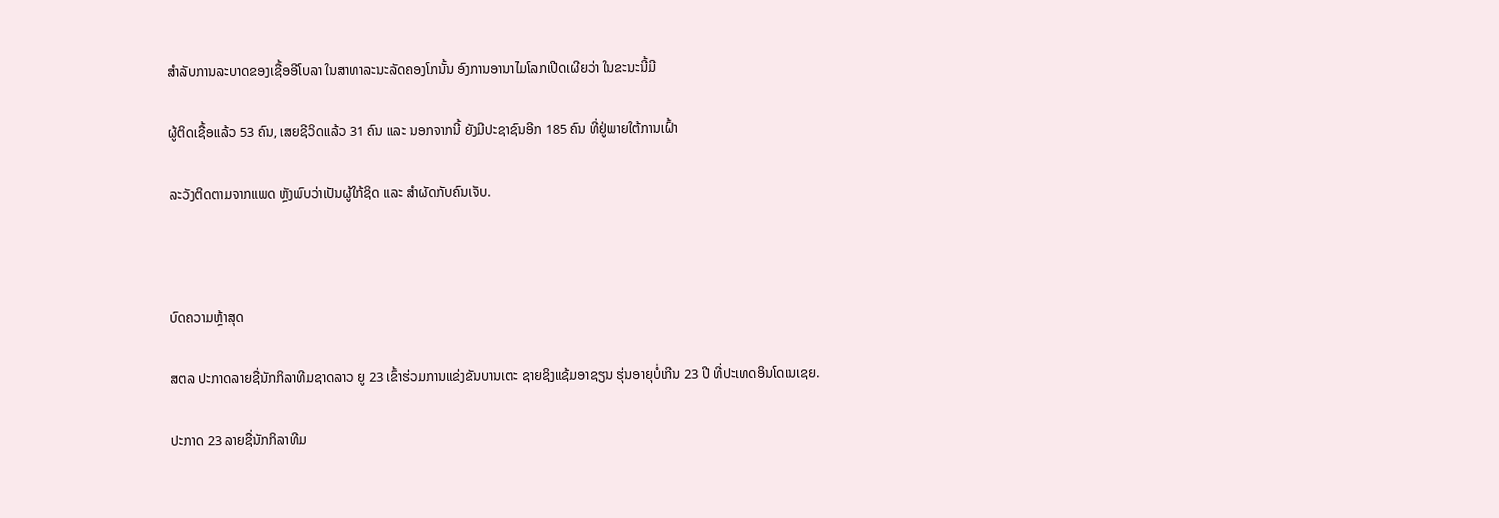ສຳລັບການລະບາດຂອງເຊື້ອອີໂບລາ ໃນສາທາລະນະລັດຄອງໂກນັ້ນ ອົງການອານາໄມໂລກເປີດເຜີຍວ່າ ໃນຂະນະນີ້ມີ

ຜູ້ຕິດເຊື້ອແລ້ວ 53 ຄົນ, ເສຍຊີວິດແລ້ວ 31 ຄົນ ແລະ ນອກຈາກນີ້ ຍັງມີປະຊາຊົນອີກ 185 ຄົນ ທີ່ຢູ່ພາຍໃຕ້ການເຝົ້າ

ລະວັງຕິດຕາມຈາກແພດ ຫຼັງພົບວ່າເປັນຜູ້ໃກ້ຊິດ ແລະ ສຳຜັດກັບຄົນເຈັບ.



ບົດຄວາມຫຼ້າສຸດ

ສຕລ ປະກາດລາຍຊື່ນັກກິລາທີມຊາດລາວ ຍູ 23 ເຂົ້າຮ່ວມການແຂ່ງຂັນບານເຕະ ຊາຍຊິງແຊ້ມອາຊຽນ ຮຸ່ນອາຍຸບໍ່ເກີນ 23 ປີ ທີ່ປະເທດອິນໂດເນເຊຍ.

ປະກາດ 23 ລາຍຊື່ນັກກິລາທີມ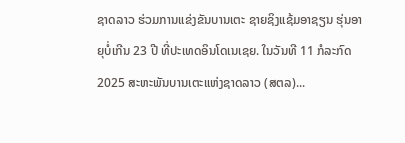ຊາດລາວ ຮ່ວມການແຂ່ງຂັນບານເຕະ ຊາຍຊິງແຊ້ມອາຊຽນ ຮຸ່ນອາຍຸບໍ່ເກີນ 23 ປີ ທີ່ປະເທດອິນໂດເນເຊຍ. ໃນວັນທີ 11 ກໍລະກົດ 2025 ສະຫະພັນບານເຕະແຫ່ງຊາດລາວ (ສຕລ)...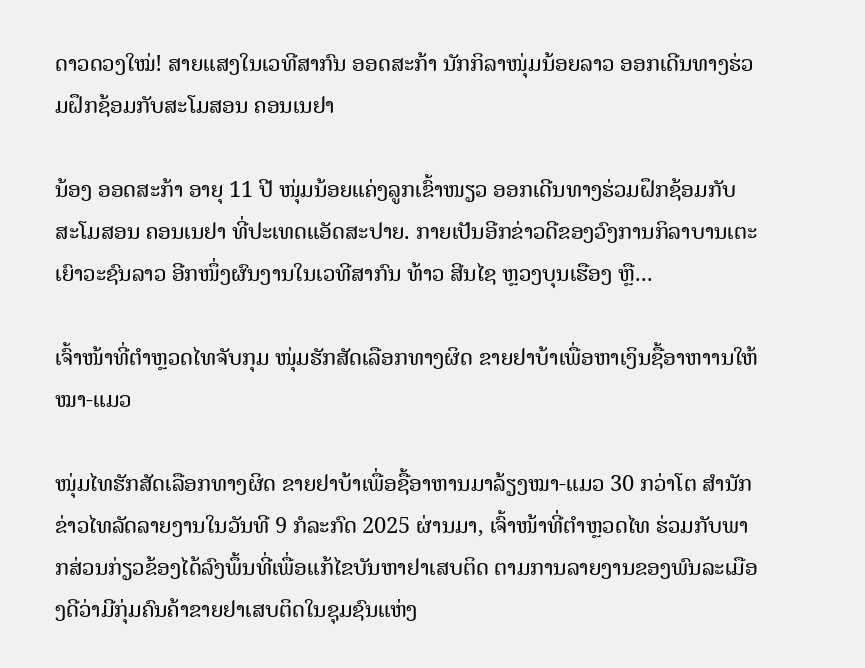ດາວດວງໃໝ່! ສາຍແສງໃນເວທີສາກົນ ອອດສະກ້າ ນັກກິລາໜຸ່ມນ້ອຍລາວ ອອກເດີນທາງຮ່ວມຝຶກຊ້ອມກັບສະໂມສອນ ຄອນເນຢາ

ນ້ອງ ອອດສະກ້າ ອາຍຸ 11 ປີ ໜຸ່ມນ້ອຍແຄ່ງລູກເຂົ້າໜຽວ ອອກເດີນທາງຮ່ວມຝຶກຊ້ອມກັບສະໂມສອນ ຄອນເນຢາ ທີ່ປະເທດແອັດສະປາຍ. ກາຍເປັນອີກຂ່າວດີຂອງວົງການກິລາບານເຕະເຍົາວະຊົນລາວ ອີກໜຶ່ງຜົນງານໃນເວທີສາກົນ ທ້າວ ສີນໄຊ ຫຼວງບຸນເຮືອງ ຫຼື...

ເຈົ້າໜ້າທີ່ຕຳຫຼວດໄທຈັບກຸມ ໜຸ່ມຮັກສັດເລືອກທາງຜິດ ຂາຍຢາບ້າເພື່ອຫາເງິນຊື້ອາຫາານໃຫ້ໝາ-ແມວ

ໜຸ່ມໄທຮັກສັດເລືອກທາງຜິດ ຂາຍຢາບ້າເພື່ອຊື້ອາຫານມາລ້ຽງໝາ-ແມວ 30 ກວ່າໂຕ ສຳນັກຂ່າວໄທລັດລາຍງານໃນວັນທີ 9 ກໍລະກົດ 2025 ຜ່ານມາ, ເຈົ້າໜ້າທີ່ຕຳຫຼວດໄທ ຮ່ວມກັບພາກສ່ວນກ່ຽວຂ້ອງໄດ້ລົງພຶ້ນທີ່ເພື່ອແກ້ໄຂບັນຫາຢາເສບຕິດ ຕາມການລາຍງານຂອງພົນລະເມືອງດີວ່າມີກຸ່ມຄົນຄ້າຂາຍຢາເສບຕິດໃນຊຸມຊົນແຫ່ງ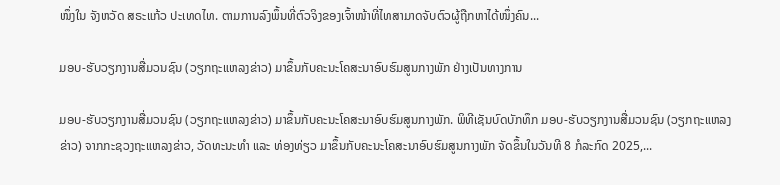ໜຶ່ງໃນ ຈັງຫວັດ ສຣະແກ້ວ ປະເທດໄທ. ຕາມການລົງພຶ້ນທີ່ຕົວຈິງຂອງເຈົ້າໜ້າທີ່ໄທສາມາດຈັບຕົວຜູ້ຖືກຫາໄດ້ໜຶ່ງຄົນ...

ມອບ-ຮັບວຽກງານສື່ມວນຊົນ (ວຽກຖະແຫລງຂ່າວ) ມາຂຶ້ນກັບຄະນະໂຄສະນາອົບຮົມສູນກາງພັກ ຢ່າງເປັນທາງການ

ມອບ-ຮັບວຽກງານສື່ມວນຊົນ (ວຽກຖະແຫລງຂ່າວ) ມາຂຶ້ນກັບຄະນະໂຄສະນາອົບຮົມສູນກາງພັກ. ພິທີເຊັນບົດບັກທຶກ ມອບ-ຮັບວຽກງານສື່ມວນຊົນ (ວຽກຖະແຫລງຂ່າວ) ຈາກກະຊວງຖະແຫລງຂ່າວ, ວັດທະນະທຳ ແລະ ທ່ອງທ່ຽວ ມາຂຶ້ນກັບຄະນະໂຄສະນາອົບຮົມສູນກາງພັກ ຈັດຂຶ້ນໃນວັນທີ 8 ກໍລະກົດ 2025,...